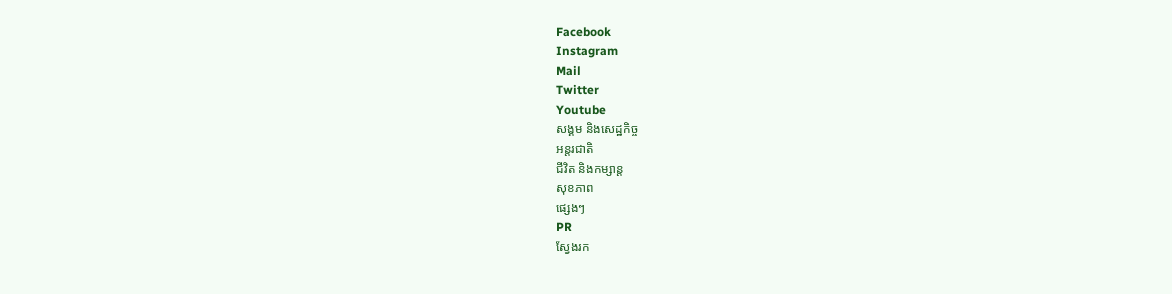Facebook
Instagram
Mail
Twitter
Youtube
សង្គម និងសេដ្ឋកិច្ច
អន្តរជាតិ
ជីវិត និងកម្សាន្ត
សុខភាព
ផ្សេងៗ
PR
ស្វែងរក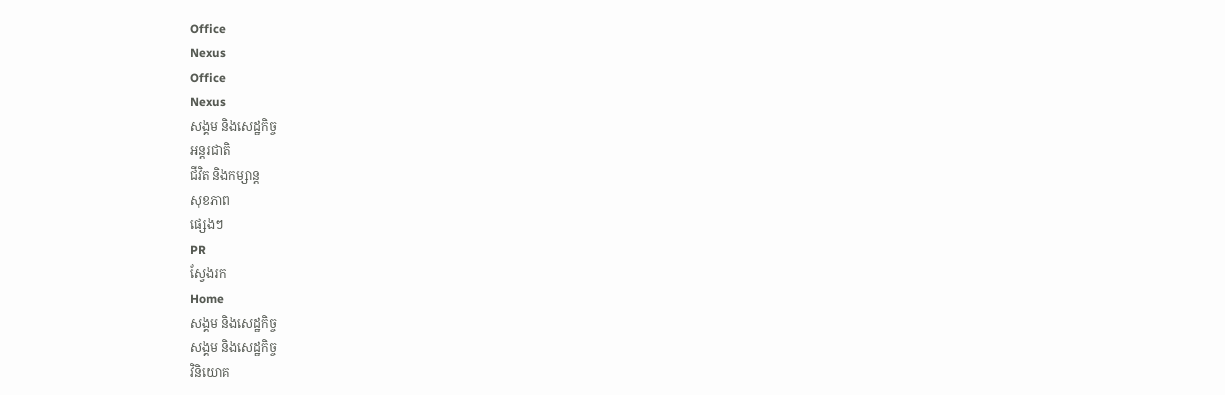Office
Nexus
Office
Nexus
សង្គម និងសេដ្ឋកិច្ច
អន្តរជាតិ
ជីវិត និងកម្សាន្ត
សុខភាព
ផ្សេងៗ
PR
ស្វែងរក
Home
សង្គម និងសេដ្ឋកិច្ច
សង្គម និងសេដ្ឋកិច្ច
វិនិយោគ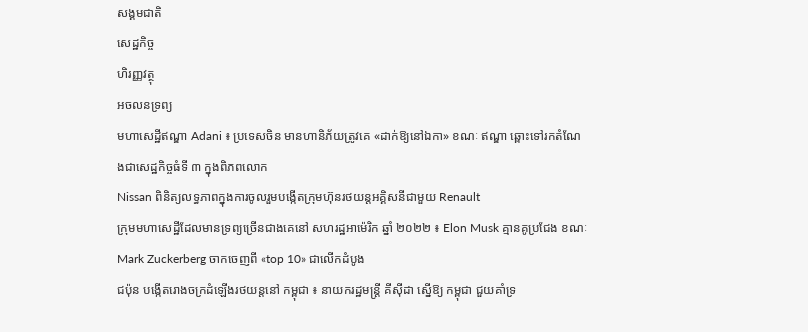សង្គមជាតិ
សេដ្ឋកិច្ច
ហិរញ្ញវត្ថុ
អចលនទ្រព្យ
មហាសេដ្ឋីឥណ្ឌា Adani ៖ ប្រទេសចិន មានហានិភ័យត្រូវគេ «ដាក់ឱ្យនៅឯកា» ខណៈ ឥណ្ឌា ឆ្ពោះទៅរកតំណែងជាសេដ្ឋកិច្ចធំទី ៣ ក្នុងពិភពលោក
Nissan ពិនិត្យលទ្ធភាពក្នុងការចូលរួមបង្កើតក្រុមហ៊ុនរថយន្តអគ្គិសនីជាមួយ Renault
ក្រុមមហាសេដ្ឋីដែលមានទ្រព្យច្រើនជាងគេនៅ សហរដ្ឋអាម៉េរិក ឆ្នាំ ២០២២ ៖ Elon Musk គ្មានគូប្រជែង ខណៈ Mark Zuckerberg ចាកចេញពី «top 10» ជាលើកដំបូង
ជប៉ុន បង្កើតរោងចក្រដំឡើងរថយន្តនៅ កម្ពុជា ៖ នាយករដ្ឋមន្ត្រី គីស៊ីដា ស្នើឱ្យ កម្ពុជា ជួយគាំទ្រ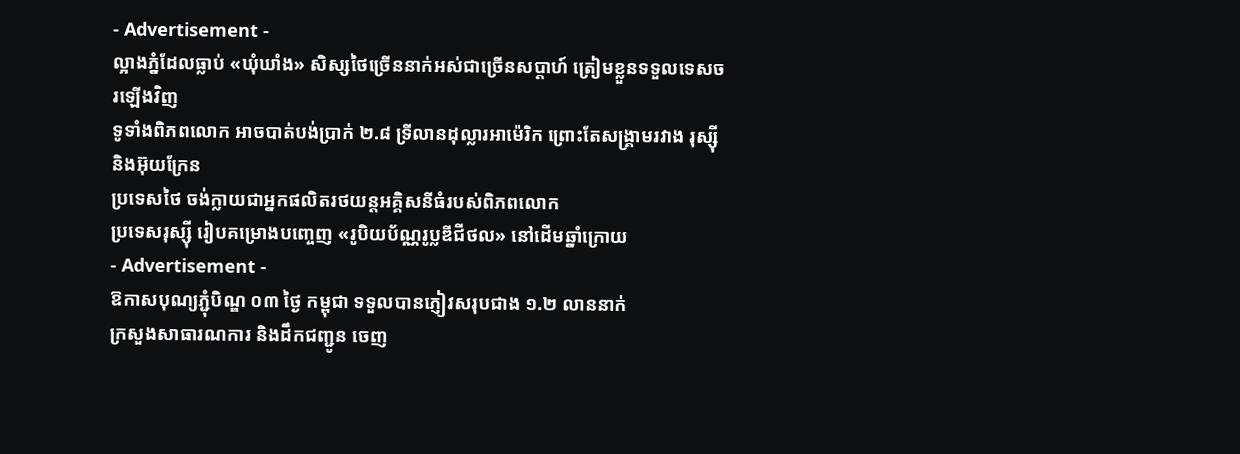- Advertisement -
ល្អាងភ្នំដែលធ្លាប់ «ឃុំឃាំង» សិស្សថៃច្រើននាក់អស់ជាច្រើនសប្ដាហ៍ ត្រៀមខ្លួនទទួលទេសចរឡើងវិញ
ទូទាំងពិភពលោក អាចបាត់បង់ប្រាក់ ២.៨ ទ្រីលានដុល្លារអាម៉េរិក ព្រោះតែសង្គ្រាមរវាង រុស្ស៊ី និងអ៊ុយក្រែន
ប្រទេសថៃ ចង់ក្លាយជាអ្នកផលិតរថយន្តអគ្គិសនីធំរបស់ពិភពលោក
ប្រទេសរុស្ស៊ី រៀបគម្រោងបញ្ចេញ «រូបិយប័ណ្ណរូប្លឌីជីថល» នៅដើមឆ្នាំក្រោយ
- Advertisement -
ឱកាសបុណ្យភ្ជុំបិណ្ឌ ០៣ ថ្ងៃ កម្ពុជា ទទួលបានភ្ញៀវសរុបជាង ១.២ លាននាក់
ក្រសួងសាធារណការ និងដឹកជញ្ជូន ចេញ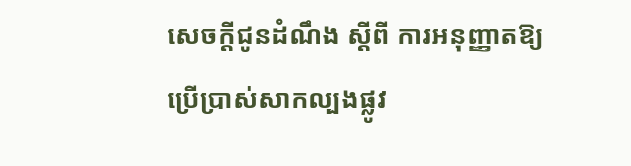សេចក្តីជូនដំណឹង ស្តីពី ការអនុញ្ញាតឱ្យប្រើប្រាស់សាកល្បងផ្លូវ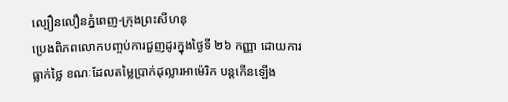ល្បឿនលឿនភ្នំពេញ-ក្រុងព្រះសីហនុ
ប្រេងពិភពលោកបញ្ចប់ការជួញដូរក្នុងថ្ងៃទី ២៦ កញ្ញា ដោយការធ្លាក់ថ្លៃ ខណៈដែលតម្លៃប្រាក់ដុល្លារអាម៉េរិក បន្តកើនឡើង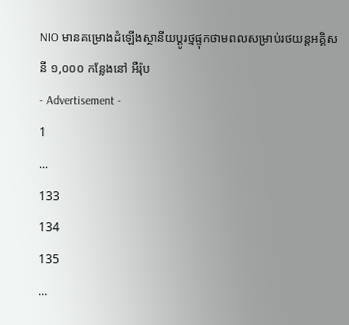NIO មានគម្រោងដំឡើងស្ថានីយប្ដូរថ្មផ្ទុកថាមពលសម្រាប់រថយន្តអគ្គិសនី ១,០០០ កន្លែងនៅ អឺរ៉ុប
- Advertisement -
1
...
133
134
135
...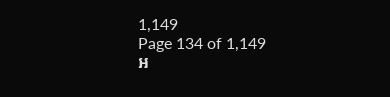1,149
Page 134 of 1,149
អ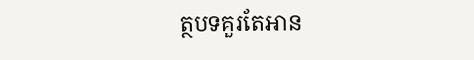ត្ថបទគួរតែអាន